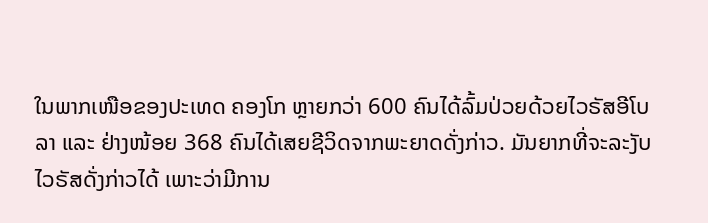ໃນພາກເໜືອຂອງປະເທດ ຄອງໂກ ຫຼາຍກວ່າ 600 ຄົນໄດ້ລົ້ມປ່ວຍດ້ວຍໄວຣັສອີໂບ
ລາ ແລະ ຢ່າງໜ້ອຍ 368 ຄົນໄດ້ເສຍຊີວິດຈາກພະຍາດດັ່ງກ່າວ. ມັນຍາກທີ່ຈະລະງັບ
ໄວຣັສດັ່ງກ່າວໄດ້ ເພາະວ່າມີການ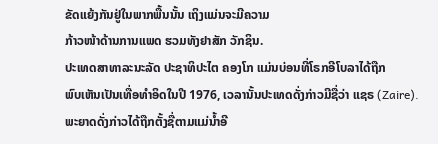ຂັດແຍ້ງກັນຢູ່ໃນພາກພື້ນນັ້ນ ເຖິງແມ່ນຈະມີຄວາມ
ກ້າວໜ້າດ້ານການແພດ ຮວມທັງຢາສັກ ວັກຊິນ.
ປະເທດສາທາລະນະລັດ ປະຊາທິປະໄຕ ຄອງໂກ ແມ່ນບ່ອນທີ່ໂຣກອີໂບລາໄດ້ຖືກ
ພົບເຫັນເປັນເທື່ອທຳອິດໃນປີ 1976, ເວລານັ້ນປະເທດດັ່ງກ່າວມີຊື່ວ່າ ແຊຣ (Zaire).
ພະຍາດດັ່ງກ່າວໄດ້ຖືກຕັ້ງຊື່ຕາມແມ່ນໍ້າອີ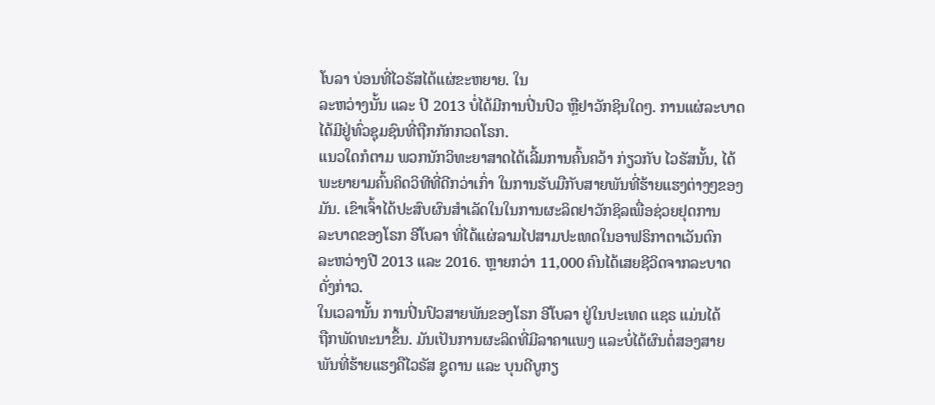ໂບລາ ບ່ອນທີ່ໄວຣັສໄດ້ແຜ່ຂະຫຍາຍ. ໃນ
ລະຫວ່າງນັ້ນ ແລະ ປີ 2013 ບໍ່ໄດ້ມີການປິ່ນປົວ ຫຼືຢາວັກຊິນໃດໆ. ການແຜ່ລະບາດ
ໄດ້ມີຢູ່ທົ່ວຊຸມຊົນທີ່ຖືກກັກກວດໂຣກ.
ແນວໃດກໍຕາມ ພວກນັກວິທະຍາສາດໄດ້ເລີ້ມການຄົ້ນຄວ້າ ກ່ຽວກັບ ໄວຣັສນັ້ນ, ໄດ້
ພະຍາຍາມຄົ້ນຄິດວິທີທີ່ດີກວ່າເກົ່າ ໃນການຮັບມືກັບສາຍພັນທີ່ຮ້າຍແຮງຕ່າງໆຂອງ
ມັນ. ເຂົາເຈົ້າໄດ້ປະສົບຜົນສຳເລັດໃນໃນການຜະລິດຢາວັກຊິລເພື່ອຊ່ວຍຢຸດການ
ລະບາດຂອງໂຣກ ອີໂບລາ ທີ່ໄດ້ແຜ່ລາມໄປສາມປະເທດໃນອາຟຣິກາຕາເວັນຕົກ
ລະຫວ່າງປີ 2013 ແລະ 2016. ຫຼາຍກວ່າ 11,000 ຄົນໄດ້ເສຍຊີວິດຈາກລະບາດ
ດັ່ງກ່າວ.
ໃນເວລານັ້ນ ການປິ່ນປົວສາຍພັນຂອງໂຣກ ອີໂບລາ ຢູ່ໃນປະເທດ ແຊຣ ແມ່ນໄດ້
ຖືກພັດທະນາຂຶ້ນ. ມັນເປັນການຜະລິດທີ່ມີລາຄາແພງ ແລະບໍ່ໄດ້ຜົນຕໍ່ສອງສາຍ
ພັນທີ່ຮ້າຍແຮງຄືໄວຣັສ ຊູດານ ແລະ ບຸນດີບູກຽ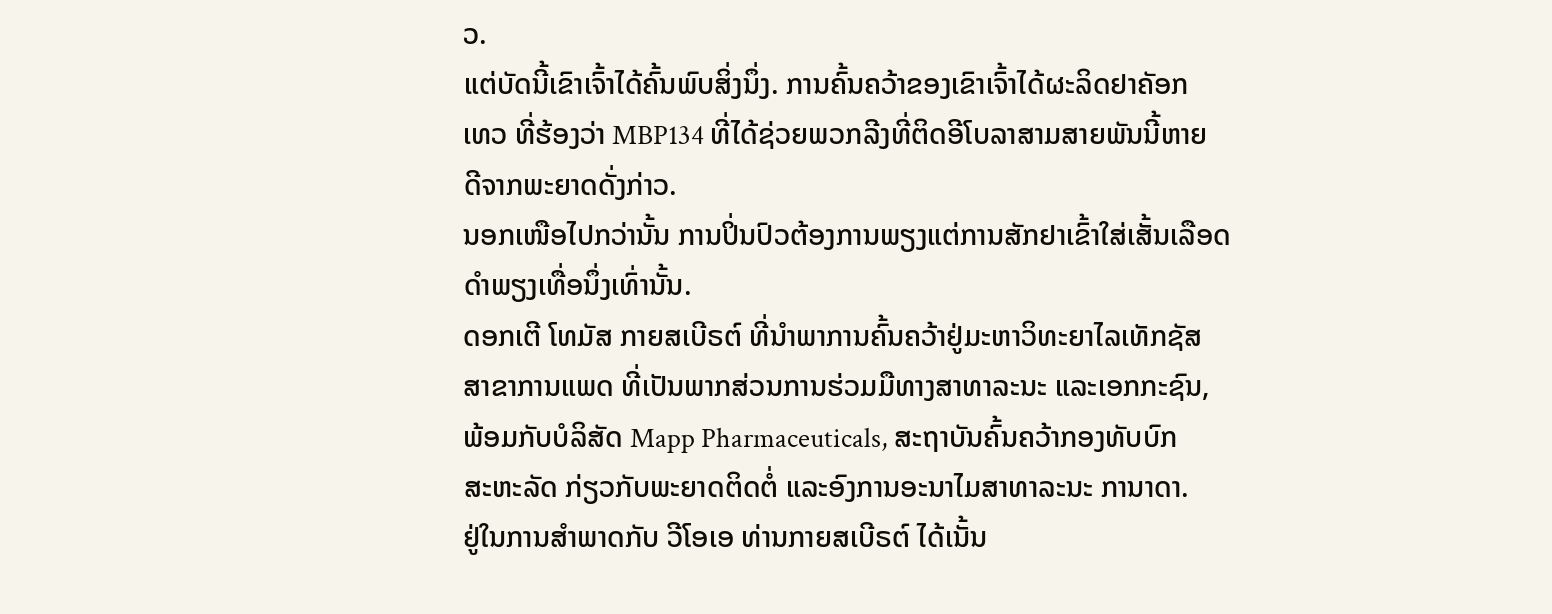ວ.
ແຕ່ບັດນີ້ເຂົາເຈົ້າໄດ້ຄົ້ນພົບສິ່ງນຶ່ງ. ການຄົ້ນຄວ້າຂອງເຂົາເຈົ້າໄດ້ຜະລິດຢາຄັອກ
ເທວ ທີ່ຮ້ອງວ່າ MBP134 ທີ່ໄດ້ຊ່ວຍພວກລີງທີ່ຕິດອີໂບລາສາມສາຍພັນນີ້ຫາຍ
ດີຈາກພະຍາດດັ່ງກ່າວ.
ນອກເໜືອໄປກວ່ານັ້ນ ການປິ່ນປົວຕ້ອງການພຽງແຕ່ການສັກຢາເຂົ້າໃສ່ເສັ້ນເລືອດ
ດຳພຽງເທື່ອນຶ່ງເທົ່ານັ້ນ.
ດອກເຕີ ໂທມັສ ກາຍສເບີຣຕ໌ ທີ່ນຳພາການຄົ້ນຄວ້າຢູ່ມະຫາວິທະຍາໄລເທັກຊັສ
ສາຂາການແພດ ທີ່ເປັນພາກສ່ວນການຮ່ວມມືທາງສາທາລະນະ ແລະເອກກະຊົນ,
ພ້ອມກັບບໍລິສັດ Mapp Pharmaceuticals, ສະຖາບັນຄົ້ນຄວ້າກອງທັບບົກ
ສະຫະລັດ ກ່ຽວກັບພະຍາດຕິດຕໍ່ ແລະອົງການອະນາໄມສາທາລະນະ ການາດາ.
ຢູ່ໃນການສຳພາດກັບ ວີໂອເອ ທ່ານກາຍສເບີຣຕ໌ ໄດ້ເນັ້ນ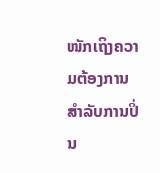ໜັກເຖິງຄວາມຕ້ອງການ
ສຳລັບການປິ່ນ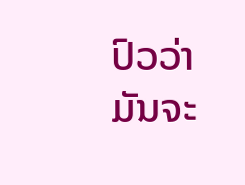ປົວວ່າ ມັນຈະ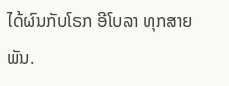ໄດ້ຜົນກັບໂຣກ ອີໂບລາ ທຸກສາຍພັນ.